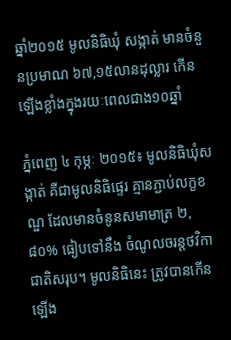ឆ្នាំ២០១៥ មូលនិធិឃុំ សង្កាត់ មានចំនួនប្រមាណ ៦៧,១៥លានដុល្លារ កើនឡើងខ្លាំងក្នុងរយៈពេលជាង១០ឆ្នាំ

ភ្នំពេញ ៤ កុម្ភៈ ២០១៥៖ មូលនិធិឃុំសង្កាត់ គឺជាមូលនិធិផ្ទេរ គ្មានភ្ជាប់លក្ខខណ្ឌ ដែលមានចំនូនសមាមាត្រ ២,៨០% ធៀបទៅនឹង ចំណូលចរន្តថវិកាជាតិសរុប។ មូលនិធិនេះ ត្រូវបានកើនឡើង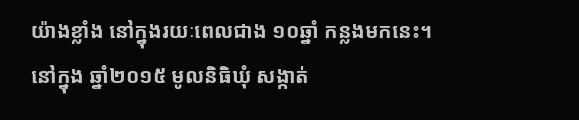យ៉ាងខ្លាំង នៅក្នុងរយៈពេលជាង ១០ឆ្នាំ កន្លងមកនេះ។ នៅក្នុង ឆ្នាំ២០១៥ មូលនិធិឃុំ សង្កាត់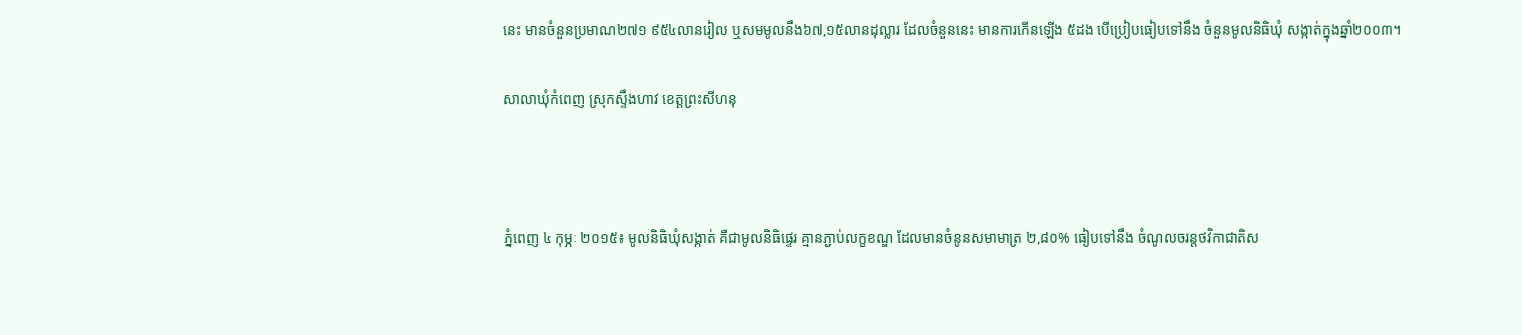នេះ មានចំនួនប្រមាណ២៧១ ៩៥៤លានរៀល ឬសមមូលនឹង៦៧,១៥លានដុល្លារ ដែលចំនួននេះ មានការកើនឡើង ៥ដង បើប្រៀបធៀបទៅនឹង ចំនួនមូលនិធិឃុំ សង្កាត់ក្នុងឆ្នាំ២០០៣។

សាលាឃុំកំពេញ ស្រុកស្ទឹងហាវ ខេត្តព្រះសីហនុ



ភ្នំពេញ ៤ កុម្ភៈ ២០១៥៖ មូលនិធិឃុំសង្កាត់ គឺជាមូលនិធិផ្ទេរ គ្មានភ្ជាប់លក្ខខណ្ឌ ដែលមានចំនូនសមាមាត្រ ២,៨០% ធៀបទៅនឹង ចំណូលចរន្តថវិកាជាតិស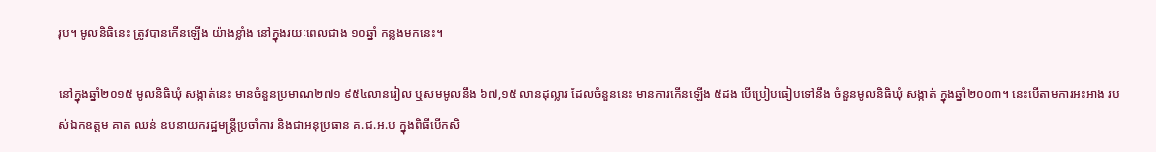រុប។ មូលនិធិនេះ ត្រូវបានកើនឡើង យ៉ាងខ្លាំង នៅក្នុងរយៈពេលជាង ១០ឆ្នាំ កន្លងមកនេះ។

នៅក្នុងឆ្នាំ២០១៥ មូលនិធិឃុំ សង្កាត់នេះ មានចំនួនប្រមាណ២៧១ ៩៥៤លានរៀល ឬសមមូលនឹង ៦៧,១៥ លានដុល្លារ ដែលចំនួននេះ មានការកើនឡើង ៥ដង បើប្រៀបធៀបទៅនឹង ចំនួនមូលនិធិឃុំ សង្កាត់ ក្នុងឆ្នាំ២០០៣។ នេះបើតាមការអះអាង របស់ឯកឧត្តម គាត ឈន់ ឧបនាយករដ្ឋមន្ត្រីប្រចាំការ និងជាអនុប្រធាន គ.ជ.អ.ប ក្នុងពិធីបើកសិ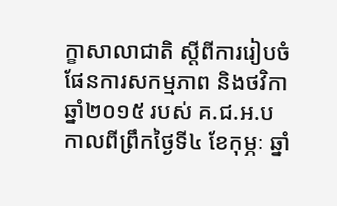ក្ខាសាលាជាតិ ស្ដីពីការរៀបចំផែនការសកម្មភាព និងថវិកាឆ្នាំ២០១៥ របស់ គ.ជ.អ.ប កាលពីព្រឹកថ្ងៃទី៤ ខែកុម្ភៈ ឆ្នាំ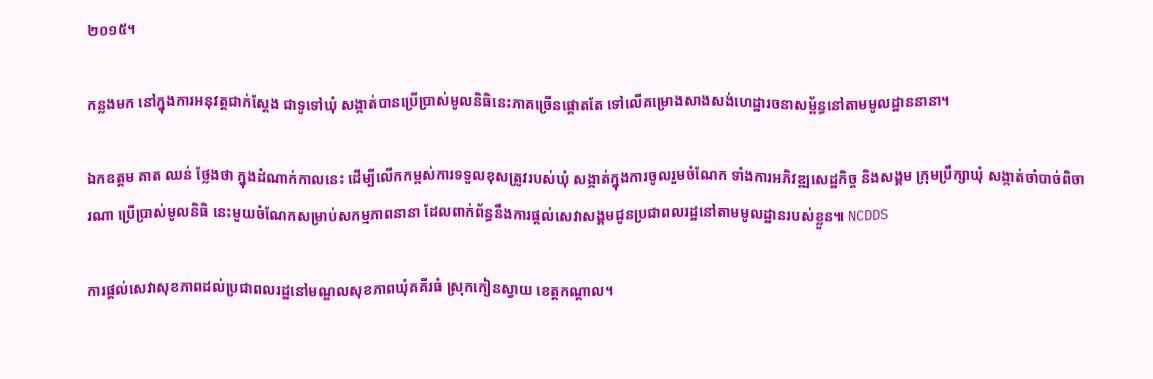២០១៥។

កន្លងមក នៅក្នុងការអនុវត្តជាក់ស្តែង ជាទូទៅឃុំ សង្កាត់បានប្រើប្រាស់មូលនិធិនេះភាគច្រើនផ្តោតតែ ទៅលើគម្រោងសាងសង់ហេដ្ឋារចនាសម្ព័ន្ធនៅតាមមូលដ្ឋាននានា។

ឯកឧត្តម គាត ឈន់ ថ្លែងថា ក្នុងដំណាក់កាលនេះ ដើម្បីលើកកម្ពស់ការទទួលខុសត្រូវរបស់ឃុំ សង្កាត់ក្នុងការចូលរួមចំណែក ទាំងការអភិវឌ្ឍសេដ្ឋកិច្ច និងសង្គម ក្រុមប្រឹក្សាឃុំ សង្កាត់ចាំបាច់ពិចារណា ប្រើប្រាស់មូលនិធិ នេះមួយចំណែកសម្រាប់សកម្មភាពនានា ដែលពាក់ព័ន្ធនឹងការផ្តល់សេវាសង្គមជូនប្រជាពលរដ្ឋនៅតាមមូលដ្ឋានរបស់ខ្លួន៕ NCDDS

ការផ្តល់សេវាសុខភាពដល់ប្រជាពលរដ្ឋនៅមណ្ឌលសុខភាពឃុំគគីរធំ ស្រុកកៀនស្វាយ ខេត្តកណ្តាល។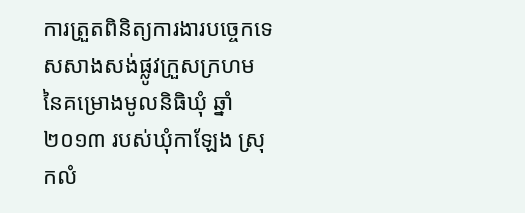ការត្រួតពិនិត្យការងារបច្ចេកទេសសាងសង់ផ្លូវក្រួសក្រហម នៃគម្រោងមូលនិធិឃុំ ឆ្នាំ២០១៣ របស់ឃុំកាឡែង ស្រុកលំ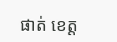ផាត់ ខេត្ត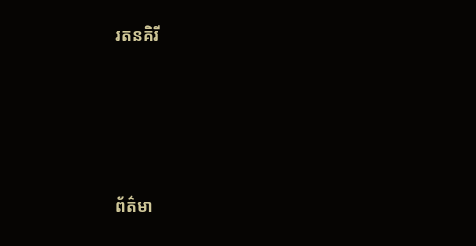រតនគិរី





ព័ត៌មា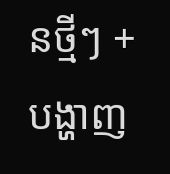នថ្មីៗ + បង្ហាញ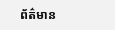ព័ត៌មាន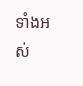ទាំងអស់